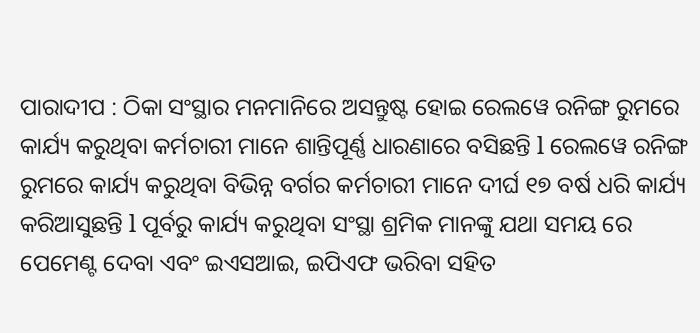ପାରାଦୀପ : ଠିକା ସଂସ୍ଥାର ମନମାନିରେ ଅସନ୍ତୁଷ୍ଟ ହୋଇ ରେଲୱେ ରନିଙ୍ଗ ରୁମରେ କାର୍ଯ୍ୟ କରୁଥିବା କର୍ମଚାରୀ ମାନେ ଶାନ୍ତିପୂର୍ଣ୍ଣ ଧାରଣାରେ ବସିଛନ୍ତି l ରେଲୱେ ରନିଙ୍ଗ ରୁମରେ କାର୍ଯ୍ୟ କରୁଥିବା ବିଭିନ୍ନ ବର୍ଗର କର୍ମଚାରୀ ମାନେ ଦୀର୍ଘ ୧୭ ବର୍ଷ ଧରି କାର୍ଯ୍ୟ କରିଆସୁଛନ୍ତି l ପୂର୍ବରୁ କାର୍ଯ୍ୟ କରୁଥିବା ସଂସ୍ଥା ଶ୍ରମିକ ମାନଙ୍କୁ ଯଥା ସମୟ ରେ ପେମେଣ୍ଟ ଦେବା ଏବଂ ଇଏସଆଇ, ଇପିଏଫ ଭରିବା ସହିତ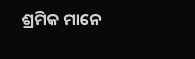ଶ୍ରମିକ ମାନେ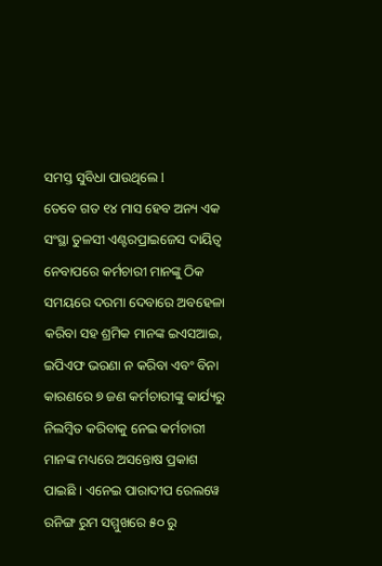ସମସ୍ତ ସୁବିଧା ପାଉଥିଲେ l
ତେବେ ଗତ ୧୪ ମାସ ହେବ ଅନ୍ୟ ଏକ ସଂସ୍ଥା ତୁଳସୀ ଏଣ୍ଟରପ୍ରାଇଜେସ ଦାୟିତ୍ୱ ନେବାପରେ କର୍ମଚାରୀ ମାନଙ୍କୁ ଠିକ ସମୟରେ ଦରମା ଦେବାରେ ଅବହେଳା କରିବା ସହ ଶ୍ରମିକ ମାନଙ୍କ ଇଏସଆଇ, ଇପିଏଫ ଭରଣା ନ କରିବା ଏବଂ ବିନା କାରଣରେ ୭ ଜଣ କର୍ମଚାରୀଙ୍କୁ କାର୍ଯ୍ୟରୁ ନିଲମ୍ବିତ କରିବାକୁ ନେଇ କର୍ମଚାରୀ ମାନଙ୍କ ମଧ୍ୟରେ ଅସନ୍ତୋଷ ପ୍ରକାଶ ପାଇଛି । ଏନେଇ ପାରାଦୀପ ରେଲୱେ ରନିଙ୍ଗ ରୁମ ସମ୍ମୁଖରେ ୫୦ ରୁ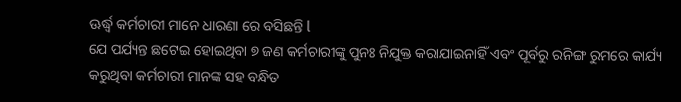ଊର୍ଦ୍ଧ୍ବ କର୍ମଚାରୀ ମାନେ ଧାରଣା ରେ ବସିଛନ୍ତି l
ଯେ ପର୍ଯ୍ୟନ୍ତ ଛଟେଇ ହୋଇଥିବା ୭ ଜଣ କର୍ମଚାରୀଙ୍କୁ ପୁନଃ ନିଯୁକ୍ତ କରାଯାଇନାହିଁ ଏବଂ ପୂର୍ବରୁ ରନିଙ୍ଗ ରୁମରେ କାର୍ଯ୍ୟ କରୁଥିବା କର୍ମଚାରୀ ମାନଙ୍କ ସହ ବନ୍ଧିତ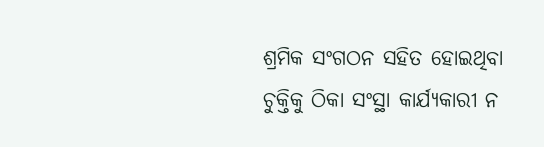ଶ୍ରମିକ ସଂଗଠନ ସହିତ ହୋଇଥିବା ଚୁକ୍ତିକୁ ଠିକା ସଂସ୍ଥା କାର୍ଯ୍ୟକାରୀ ନ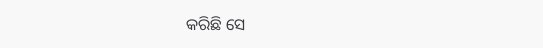କରିଛି ସେ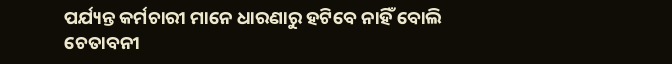ପର୍ଯ୍ୟନ୍ତ କର୍ମଚାରୀ ମାନେ ଧାରଣାରୁ ହଟିବେ ନାହିଁ ବୋଲି ଚେତାବନୀ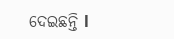ଦେଇଛନ୍ତି l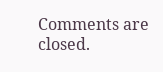Comments are closed.